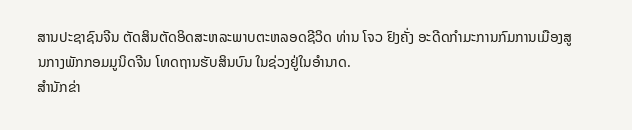ສານປະຊາຊົນຈີນ ຕັດສິນຕັດອິດສະຫລະພາບຕະຫລອດຊີວິດ ທ່ານ ໂຈວ ຢົງຄັ່ງ ອະດີດກຳມະການກົມການເມືອງສູນກາງພັກກອມມູນິດຈີນ ໂທດຖານຮັບສິນບົນ ໃນຊ່ວງຢູ່ໃນອຳນາດ.
ສຳນັກຂ່າ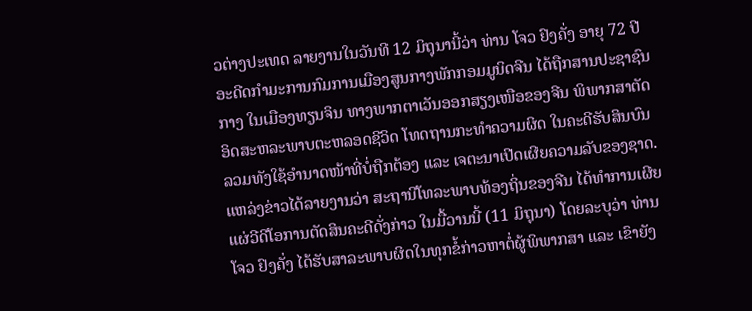ວຕ່າງປະເທດ ລາຍງານໃນວັນທີ 12 ມິຖຸນານີ້ວ່າ ທ່ານ ໂຈວ ຢົງຄັ່ງ ອາຍຸ 72 ປີ ອະດີດກຳມະການກົມການເມືອງສູນກາງພັກກອມມູນິດຈີນ ໄດ້ຖືກສານປະຊາຊົນກາງ ໃນເມືອງທຽນຈິນ ທາງພາກຕາເວັນອອກສຽງເໜືອຂອງຈີນ ພິພາກສາຕັດອິດສະຫລະພາບຕະຫລອດຊີວິດ ໂທດຖານກະທຳຄວາມຜິດ ໃນຄະດີຮັບສິນບົນ ລວມທັງໃຊ້ອຳນາດໜ້າທີ່ບໍ່ຖືກຕ້ອງ ແລະ ເຈຕະນາເປີດເຜີຍຄວາມລັບຂອງຊາດ.
ແຫລ່ງຂ່າວໄດ້ລາຍງານວ່າ ສະຖານີໂທລະພາບທ້ອງຖິ່ນຂອງຈີນ ໄດ້ທຳການເຜີຍແຜ່ວີດີໂອການຕັດສິນຄະດີດັ່ງກ່າວ ໃນມື້ວານນີ້ (11 ມິຖຸນາ) ໂດຍລະບຸວ່າ ທ່ານ ໂຈວ ຢົງຄັ່ງ ໄດ້ຮັບສາລະພາບຜິດໃນທຸກຂໍ້ກ່າວຫາຕໍ່ຜູ້ພິພາກສາ ແລະ ເຂົາຍັງ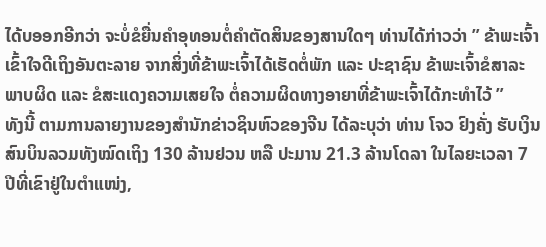ໄດ້ບອອກອີກວ່າ ຈະບໍ່ຂໍຍື່ນຄຳອຸທອນຕໍ່ຄຳຕັດສິນຂອງສານໃດໆ ທ່ານໄດ້ກ່າວວ່າ ” ຂ້າພະເຈົ້າເຂົ້າໃຈດີເຖິງອັນຕະລາຍ ຈາກສິ່ງທີ່ຂ້າພະເຈົ້າໄດ້ເຮັດຕໍ່ພັກ ແລະ ປະຊາຊົນ ຂ້າພະເຈົ້າຂໍສາລະພາບຜິດ ແລະ ຂໍສະແດງຄວາມເສຍໃຈ ຕໍ່ຄວາມຜິດທາງອາຍາທີ່ຂ້າພະເຈົ້າໄດ້ກະທຳໄວ້ ”
ທັງນີ້ ຕາມການລາຍງານຂອງສຳນັກຂ່າວຊິນຫົວຂອງຈີນ ໄດ້ລະບຸວ່າ ທ່ານ ໂຈວ ຢົງຄັ່ງ ຮັບເງິນສົນບິນລວມທັງໝົດເຖິງ 130 ລ້ານຢວນ ຫລື ປະມານ 21.3 ລ້ານໂດລາ ໃນໄລຍະເວລາ 7 ປີທີ່ເຂົາຢູ່ໃນຕຳແໜ່ງ,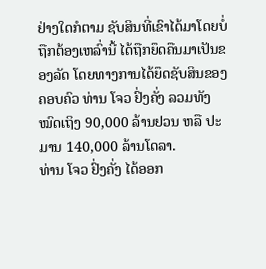ຢ່າງໃດກໍຕາມ ຊັບສິນທີ່ເຂົາໄດ້ມາໂດຍບໍ່ຖືກຕ້ອງເຫລົ່ານີ້ ໄດ້ຖືກຍຶດຄືນມາເປັນຂອງລັດ ໂດຍທາງການໄດ້ຍຶດຊັບສິນຂອງຄອບຄົວ ທ່ານ ໂຈວ ຢົ່ງຄັ່ງ ລວມທັງໝົດເຖິງ 90,000 ລ້ານຢວນ ຫລື ປະມານ 140,000 ລ້ານໂດລາ.
ທ່ານ ໂຈວ ຢົ່ງຄັ່ງ ໄດ້ອອກ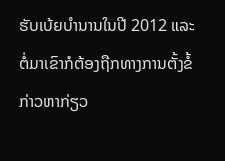ຮັບເບ້ຍບຳນານໃນປີ 2012 ແລະ ຕໍ່ມາເຂົາກໍຕ້ອງຖືກທາງການຕັ້ງຂໍ້ກ່າວຫາກ່ຽວ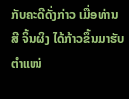ກັບຄະດີດັ່ງກ່າວ ເມື່ອທ່ານ ສີ ຈິ້ນຜິງ ໄດ້ກ້າວຂຶ້ນມາຮັບຕຳແໜ່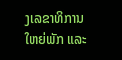ງເລຂາທິການໃຫຍ່ພັກ ແລະ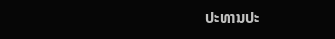ປະທານປະ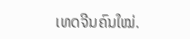ເທດຈີນຄົນໃໝ່.